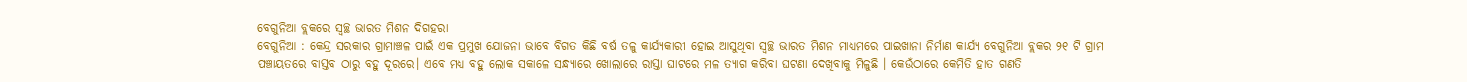ବେଗୁନିଆ ବ୍ଲକରେ ସ୍ୱଚ୍ଛ ଭାରତ ମିଶନ ଦିଗହରା
ବେଗୁନିଆ : କେନ୍ଦ୍ର ସରକାର ଗ୍ରାମାଞ୍ଚଳ ପାଇଁ ଏକ ପ୍ରମୁଖ ଯୋଜନା ଭାବେ ବିଗତ କିଛି ବର୍ଷ ତଳୁ କାର୍ଯ୍ୟକାରୀ ହୋଇ ଆସୁଥିବା ସ୍ୱଚ୍ଛ ଭାରତ ମିଶନ ମାଧ୍ୟମରେ ପାଇଖାନା ନିର୍ମାଣ କାର୍ଯ୍ୟ ବେଗୁନିଆ ବ୍ଲକର ୨୧ ଟି ଗ୍ରାମ ପଞ୍ଚାୟତରେ ବାସ୍ତବ ଠାରୁ ବହୁ ଦୂରରେ। ଏବେ ମଧ୍ୟ ବହୁ ଲୋକ ସକାଳେ ସନ୍ଧ୍ୟାରେ ଖୋଲାରେ ରାସ୍ତା ଘାଟରେ ମଳ ତ୍ୟାଗ କରିବା ଘଟଣା ଦେଖିବାକୁ ମିଳୁଛି । କେଉଁଠାରେ କେମିତି ହାତ ଗଣତି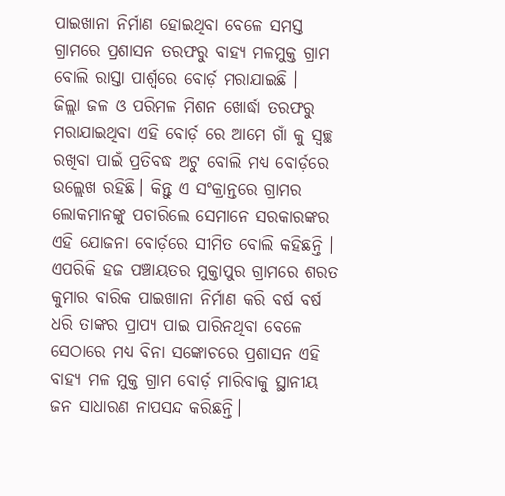ପାଇଖାନା ନିର୍ମାଣ ହୋଇଥିବା ବେଳେ ସମସ୍ତ ଗ୍ରାମରେ ପ୍ରଶାସନ ତରଫରୁ ବାହ୍ୟ ମଳମୁକ୍ତ ଗ୍ରାମ ବୋଲି ରାସ୍ତା ପାର୍ଶ୍ଵରେ ବୋର୍ଡ଼ ମରାଯାଇଛି ।
ଜିଲ୍ଲା ଜଳ ଓ ପରିମଳ ମିଶନ ଖୋର୍ଦ୍ଧା ତରଫରୁ ମରାଯାଇଥିବା ଏହି ବୋର୍ଡ଼ ରେ ଆମେ ଗାଁ କୁ ସ୍ୱଚ୍ଛ ରଖିବା ପାଇଁ ପ୍ରତିବଦ୍ଧ ଅଟୁ ବୋଲି ମଧ୍ୟ ବୋର୍ଡ଼ରେ ଉଲ୍ଲେଖ ରହିଛି। କିନ୍ତୁ ଏ ସଂକ୍ରାନ୍ତରେ ଗ୍ରାମର ଲୋକମାନଙ୍କୁ ପଚାରିଲେ ସେମାନେ ସରକାରଙ୍କର ଏହି ଯୋଜନା ବୋର୍ଡ଼ରେ ସୀମିତ ବୋଲି କହିଛନ୍ତି । ଏପରିକି ହଜ ପଞ୍ଚାୟତର ମୁକ୍ତାପୁର ଗ୍ରାମରେ ଶରତ କୁମାର ବାରିକ ପାଇଖାନା ନିର୍ମାଣ କରି ବର୍ଷ ବର୍ଷ ଧରି ତାଙ୍କର ପ୍ରାପ୍ୟ ପାଇ ପାରିନଥିବା ବେଳେ ସେଠାରେ ମଧ୍ୟ ବିନା ସଙ୍କୋଚରେ ପ୍ରଶାସନ ଏହି ବାହ୍ୟ ମଳ ମୁକ୍ତ ଗ୍ରାମ ବୋର୍ଡ଼ ମାରିବାକୁ ସ୍ଥାନୀୟ ଜନ ସାଧାରଣ ନାପସନ୍ଦ କରିଛନ୍ତି।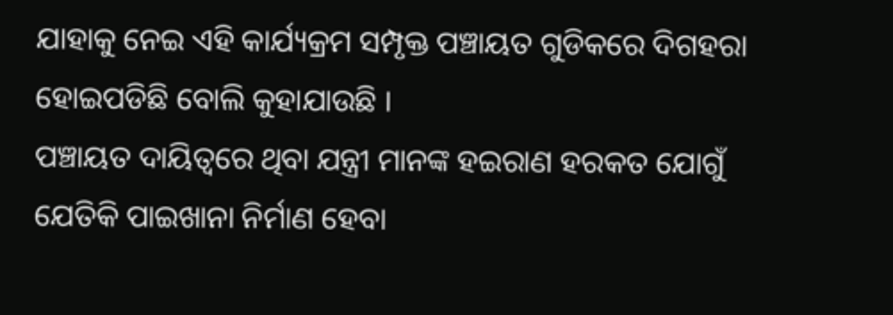ଯାହାକୁ ନେଇ ଏହି କାର୍ଯ୍ୟକ୍ରମ ସମ୍ପୃକ୍ତ ପଞ୍ଚାୟତ ଗୁଡିକରେ ଦିଗହରା ହୋଇପଡିଛି ବୋଲି କୁହାଯାଉଛି ।
ପଞ୍ଚାୟତ ଦାୟିତ୍ୱରେ ଥିବା ଯନ୍ତ୍ରୀ ମାନଙ୍କ ହଇରାଣ ହରକତ ଯୋଗୁଁ ଯେତିକି ପାଇଖାନା ନିର୍ମାଣ ହେବା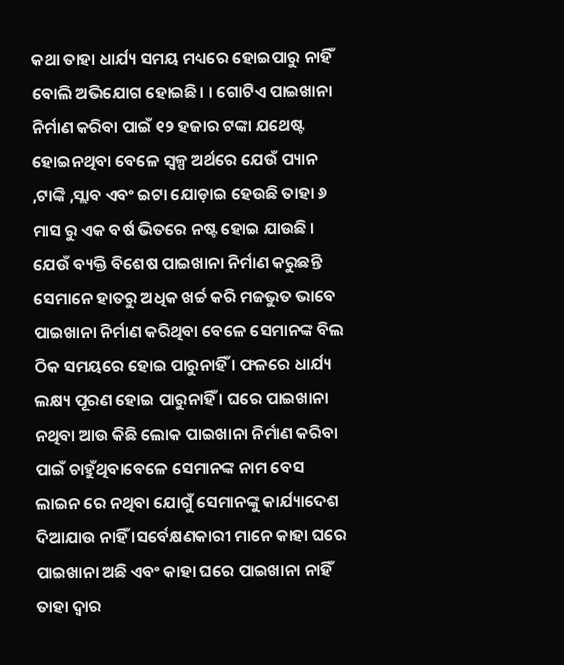କଥା ତାହା ଧାର୍ଯ୍ୟ ସମୟ ମଧ୍ୟରେ ହୋଇପାରୁ ନାହିଁ ବୋଲି ଅଭିଯୋଗ ହୋଇଛି। । ଗୋଟିଏ ପାଇଖାନା ନିର୍ମାଣ କରିବା ପାଇଁ ୧୨ ହଜାର ଟଙ୍କା ଯଥେଷ୍ଟ ହୋଇନଥିବା ବେଳେ ସ୍ୱଳ୍ପ ଅର୍ଥରେ ଯେଉଁ ପ୍ୟାନ ,ଟାଙ୍କି ,ସ୍ଲାବ ଏବଂ ଇଟା ଯୋଡ଼ାଇ ହେଉଛି ତାହା ୬ ମାସ ରୁ ଏକ ବର୍ଷ ଭିତରେ ନଷ୍ଟ ହୋଇ ଯାଉଛି । ଯେଉଁ ବ୍ୟକ୍ତି ବିଶେଷ ପାଇଖାନା ନିର୍ମାଣ କରୁଛନ୍ତି ସେମାନେ ହାତରୁ ଅଧିକ ଖର୍ଚ୍ଚ କରି ମଜଭୁତ ଭାବେ ପାଇଖାନା ନିର୍ମାଣ କରିଥିବା ବେଳେ ସେମାନଙ୍କ ବିଲ ଠିକ ସମୟରେ ହୋଇ ପାରୁନାହିଁ । ଫଳରେ ଧାର୍ଯ୍ୟ ଲକ୍ଷ୍ୟ ପୂରଣ ହୋଇ ପାରୁନାହିଁ । ଘରେ ପାଇଖାନା ନଥିବା ଆଉ କିଛି ଲୋକ ପାଇଖାନା ନିର୍ମାଣ କରିବା ପାଇଁ ଚାହୁଁଥିବାବେଳେ ସେମାନଙ୍କ ନାମ ବେସ ଲାଇନ ରେ ନଥିବା ଯୋଗୁଁ ସେମାନଙ୍କୁ କାର୍ଯ୍ୟାଦେଶ ଦିଆଯାଉ ନାହିଁ ।ସର୍ବେକ୍ଷଣକାରୀ ମାନେ କାହା ଘରେ ପାଇଖାନା ଅଛି ଏବଂ କାହା ଘରେ ପାଇଖାନା ନାହିଁ ତାହା ଦ୍ୱାର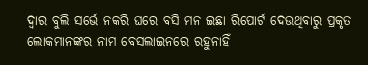ଦ୍ୱାର ବୁଲି ସର୍ଭେ ନକରି ଘରେ ବସି ମନ ଇଛା ରିପୋର୍ଟ ଦେଉଥିବାରୁ ପ୍ରକୃତ ଲୋକମାନଙ୍କର ନାମ ବେସଲାଇନରେ ରହୁନାହିଁ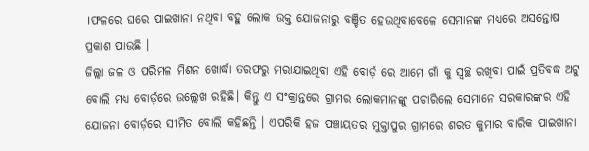।ଫଳରେ ଘରେ ପାଇଖାନା ନଥିବା ବହୁ ଲୋକ ଉକ୍ତ ଯୋଜନାରୁ ବଞ୍ଚିତ ହେଉଥିବାବେଳେ ସେମାନଙ୍କ ମଧ୍ୟରେ ଅସନ୍ତୋଷ ପ୍ରକାଶ ପାଉଛି ।
ଜିଲ୍ଲା ଜଳ ଓ ପରିମଳ ମିଶନ ଖୋର୍ଦ୍ଧା ତରଫରୁ ମରାଯାଇଥିବା ଏହି ବୋର୍ଡ଼ ରେ ଆମେ ଗାଁ କୁ ସ୍ୱଚ୍ଛ ରଖିବା ପାଇଁ ପ୍ରତିବଦ୍ଧ ଅଟୁ ବୋଲି ମଧ୍ୟ ବୋର୍ଡ଼ରେ ଉଲ୍ଲେଖ ରହିଛି। କିନ୍ତୁ ଏ ସଂକ୍ରାନ୍ତରେ ଗ୍ରାମର ଲୋକମାନଙ୍କୁ ପଚାରିଲେ ସେମାନେ ସରକାରଙ୍କର ଏହି ଯୋଜନା ବୋର୍ଡ଼ରେ ସୀମିତ ବୋଲି କହିଛନ୍ତି । ଏପରିକି ହଜ ପଞ୍ଚାୟତର ମୁକ୍ତାପୁର ଗ୍ରାମରେ ଶରତ କୁମାର ବାରିକ ପାଇଖାନା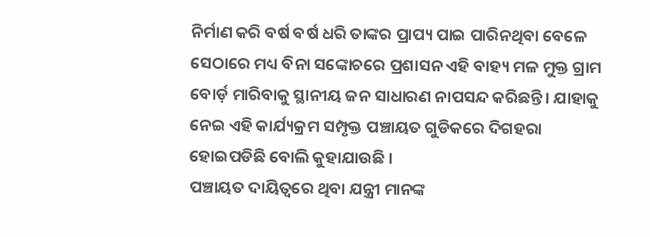ନିର୍ମାଣ କରି ବର୍ଷ ବର୍ଷ ଧରି ତାଙ୍କର ପ୍ରାପ୍ୟ ପାଇ ପାରିନଥିବା ବେଳେ ସେଠାରେ ମଧ୍ୟ ବିନା ସଙ୍କୋଚରେ ପ୍ରଶାସନ ଏହି ବାହ୍ୟ ମଳ ମୁକ୍ତ ଗ୍ରାମ ବୋର୍ଡ଼ ମାରିବାକୁ ସ୍ଥାନୀୟ ଜନ ସାଧାରଣ ନାପସନ୍ଦ କରିଛନ୍ତି। ଯାହାକୁ ନେଇ ଏହି କାର୍ଯ୍ୟକ୍ରମ ସମ୍ପୃକ୍ତ ପଞ୍ଚାୟତ ଗୁଡିକରେ ଦିଗହରା ହୋଇପଡିଛି ବୋଲି କୁହାଯାଉଛି ।
ପଞ୍ଚାୟତ ଦାୟିତ୍ୱରେ ଥିବା ଯନ୍ତ୍ରୀ ମାନଙ୍କ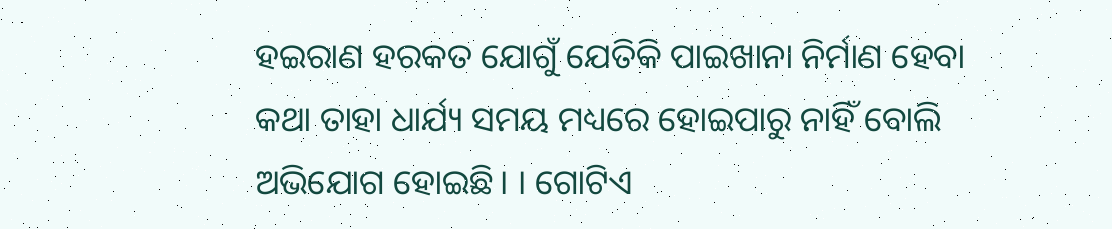ହଇରାଣ ହରକତ ଯୋଗୁଁ ଯେତିକି ପାଇଖାନା ନିର୍ମାଣ ହେବା କଥା ତାହା ଧାର୍ଯ୍ୟ ସମୟ ମଧ୍ୟରେ ହୋଇପାରୁ ନାହିଁ ବୋଲି ଅଭିଯୋଗ ହୋଇଛି। । ଗୋଟିଏ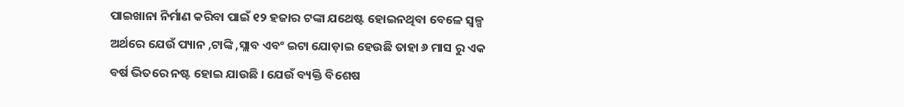ପାଇଖାନା ନିର୍ମାଣ କରିବା ପାଇଁ ୧୨ ହଜାର ଟଙ୍କା ଯଥେଷ୍ଟ ହୋଇନଥିବା ବେଳେ ସ୍ୱଳ୍ପ ଅର୍ଥରେ ଯେଉଁ ପ୍ୟାନ ,ଟାଙ୍କି ,ସ୍ଲାବ ଏବଂ ଇଟା ଯୋଡ଼ାଇ ହେଉଛି ତାହା ୬ ମାସ ରୁ ଏକ ବର୍ଷ ଭିତରେ ନଷ୍ଟ ହୋଇ ଯାଉଛି । ଯେଉଁ ବ୍ୟକ୍ତି ବିଶେଷ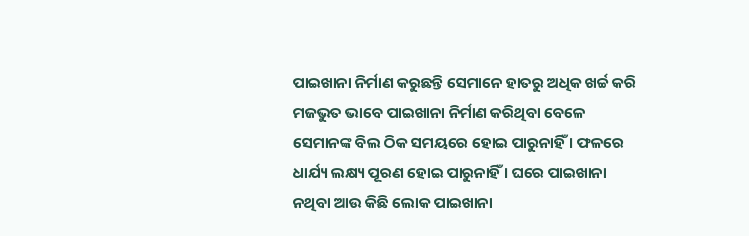ପାଇଖାନା ନିର୍ମାଣ କରୁଛନ୍ତି ସେମାନେ ହାତରୁ ଅଧିକ ଖର୍ଚ୍ଚ କରି ମଜଭୁତ ଭାବେ ପାଇଖାନା ନିର୍ମାଣ କରିଥିବା ବେଳେ ସେମାନଙ୍କ ବିଲ ଠିକ ସମୟରେ ହୋଇ ପାରୁନାହିଁ । ଫଳରେ ଧାର୍ଯ୍ୟ ଲକ୍ଷ୍ୟ ପୂରଣ ହୋଇ ପାରୁନାହିଁ । ଘରେ ପାଇଖାନା ନଥିବା ଆଉ କିଛି ଲୋକ ପାଇଖାନା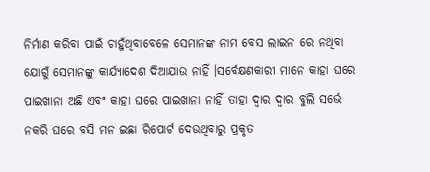ନିର୍ମାଣ କରିବା ପାଇଁ ଚାହୁଁଥିବାବେଳେ ସେମାନଙ୍କ ନାମ ବେସ ଲାଇନ ରେ ନଥିବା ଯୋଗୁଁ ସେମାନଙ୍କୁ କାର୍ଯ୍ୟାଦେଶ ଦିଆଯାଉ ନାହିଁ ।ସର୍ବେକ୍ଷଣକାରୀ ମାନେ କାହା ଘରେ ପାଇଖାନା ଅଛି ଏବଂ କାହା ଘରେ ପାଇଖାନା ନାହିଁ ତାହା ଦ୍ୱାର ଦ୍ୱାର ବୁଲି ସର୍ଭେ ନକରି ଘରେ ବସି ମନ ଇଛା ରିପୋର୍ଟ ଦେଉଥିବାରୁ ପ୍ରକୃତ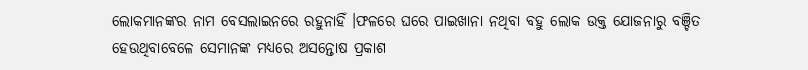ଲୋକମାନଙ୍କର ନାମ ବେସଲାଇନରେ ରହୁନାହିଁ ।ଫଳରେ ଘରେ ପାଇଖାନା ନଥିବା ବହୁ ଲୋକ ଉକ୍ତ ଯୋଜନାରୁ ବଞ୍ଚିତ ହେଉଥିବାବେଳେ ସେମାନଙ୍କ ମଧ୍ୟରେ ଅସନ୍ତୋଷ ପ୍ରକାଶ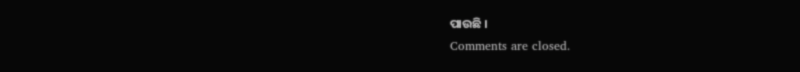ପାଉଛି ।
Comments are closed.